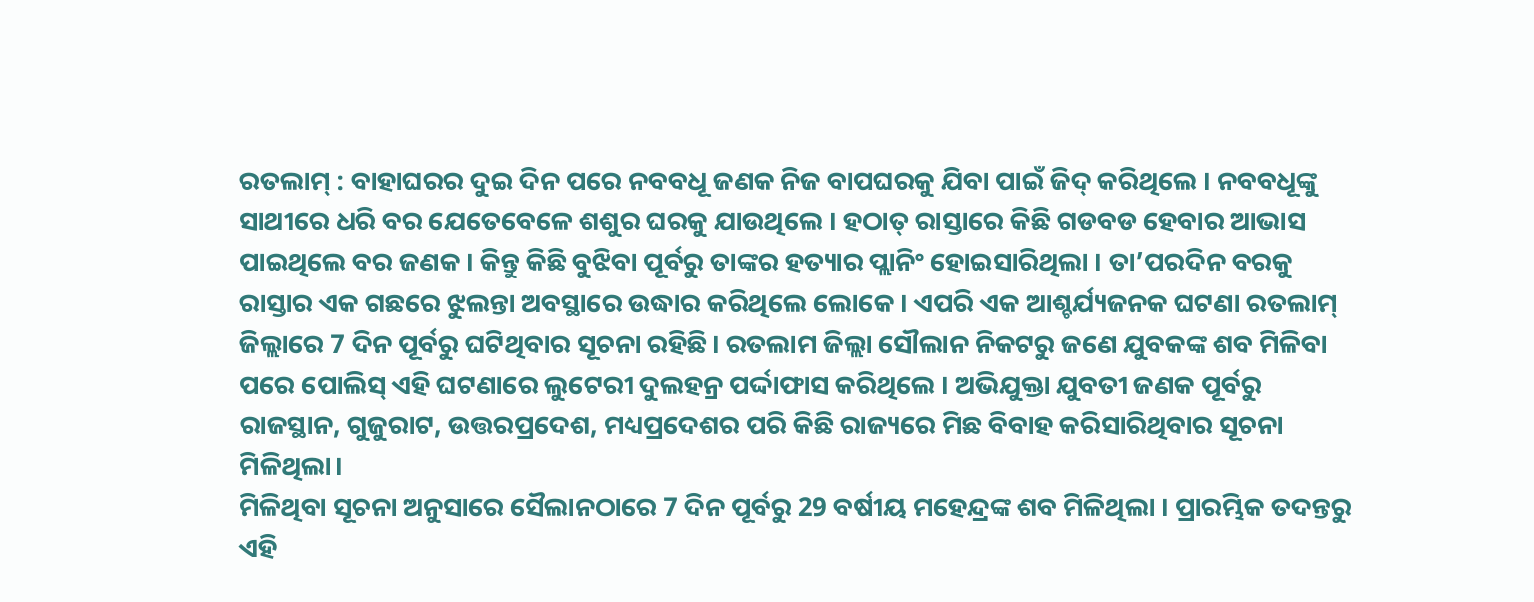ରତଲାମ୍ : ବାହାଘରର ଦୁଇ ଦିନ ପରେ ନବବଧୂ ଜଣକ ନିଜ ବାପଘରକୁ ଯିବା ପାଇଁ ଜିଦ୍ କରିଥିଲେ । ନବବଧୂଙ୍କୁ ସାଥୀରେ ଧରି ବର ଯେତେବେଳେ ଶଶୁର ଘରକୁ ଯାଉଥିଲେ । ହଠାତ୍ ରାସ୍ତାରେ କିଛି ଗଡବଡ ହେବାର ଆଭାସ ପାଇଥିଲେ ବର ଜଣକ । କିନ୍ତୁ କିଛି ବୁଝିବା ପୂର୍ବରୁ ତାଙ୍କର ହତ୍ୟାର ପ୍ଲାନିଂ ହୋଇସାରିଥିଲା । ତା’ପରଦିନ ବରକୁ ରାସ୍ତାର ଏକ ଗଛରେ ଝୁଲନ୍ତା ଅବସ୍ଥାରେ ଉଦ୍ଧାର କରିଥିଲେ ଲୋକେ । ଏପରି ଏକ ଆଶ୍ଚର୍ଯ୍ୟଜନକ ଘଟଣା ରତଲାମ୍ ଜିଲ୍ଲାରେ 7 ଦିନ ପୂର୍ବରୁ ଘଟିଥିବାର ସୂଚନା ରହିଛି। ରତଲାମ ଜିଲ୍ଲା ସୌଲାନ ନିକଟରୁ ଜଣେ ଯୁବକଙ୍କ ଶବ ମିଳିବା ପରେ ପୋଲିସ୍ ଏହି ଘଟଣାରେ ଲୁଟେରୀ ଦୁଲହନ୍ର ପର୍ଦ୍ଦାଫାସ କରିଥିଲେ । ଅଭିଯୁକ୍ତା ଯୁବତୀ ଜଣକ ପୂର୍ବରୁ ରାଜସ୍ଥାନ, ଗୁଜୁରାଟ, ଉତ୍ତରପ୍ରଦେଶ, ମଧ୍ୟପ୍ରଦେଶର ପରି କିଛି ରାଜ୍ୟରେ ମିଛ ବିବାହ କରିସାରିଥିବାର ସୂଚନା ମିଳିଥିଲା।
ମିଳିଥିବା ସୂଚନା ଅନୁସାରେ ସୈଲାନଠାରେ 7 ଦିନ ପୂର୍ବରୁ 29 ବର୍ଷୀୟ ମହେନ୍ଦ୍ରଙ୍କ ଶବ ମିଳିଥିଲା । ପ୍ରାରମ୍ଭିକ ତଦନ୍ତରୁ ଏହି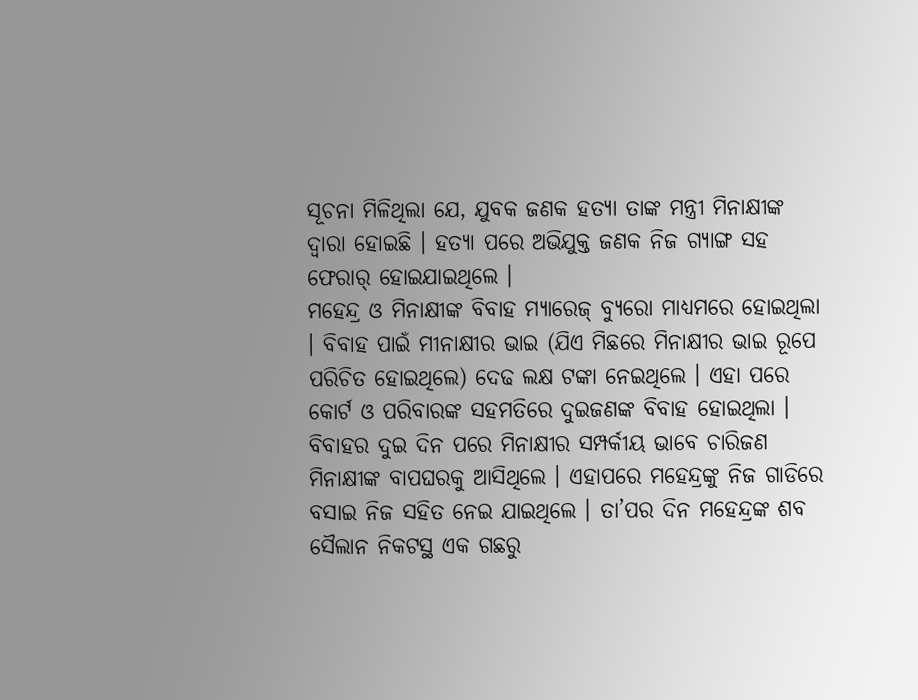ସୂଚନା ମିଳିଥିଲା ଯେ, ଯୁବକ ଜଣକ ହତ୍ୟା ତାଙ୍କ ମନ୍ତ୍ରୀ ମିନାକ୍ଷୀଙ୍କ ଦ୍ବାରା ହୋଇଛି । ହତ୍ୟା ପରେ ଅଭିଯୁକ୍ତ ଜଣକ ନିଜ ଗ୍ୟାଙ୍ଗ ସହ ଫେରାର୍ ହୋଇଯାଇଥିଲେ ।
ମହେନ୍ଦ୍ର ଓ ମିନାକ୍ଷୀଙ୍କ ବିବାହ ମ୍ୟାରେଜ୍ ବ୍ୟୁରୋ ମାଧ୍ୟମରେ ହୋଇଥିଲା । ବିବାହ ପାଇଁ ମୀନାକ୍ଷୀର ଭାଇ (ଯିଏ ମିଛରେ ମିନାକ୍ଷୀର ଭାଇ ରୂପେ ପରିଚିତ ହୋଇଥିଲେ) ଦେଢ ଲକ୍ଷ ଟଙ୍କା ନେଇଥିଲେ । ଏହା ପରେ କୋର୍ଟ ଓ ପରିବାରଙ୍କ ସହମତିରେ ଦୁଇଜଣଙ୍କ ବିବାହ ହୋଇଥିଲା । ବିବାହର ଦୁଇ ଦିନ ପରେ ମିନାକ୍ଷୀର ସମ୍ପର୍କୀୟ ଭାବେ ଚାରିଜଣ ମିନାକ୍ଷୀଙ୍କ ବାପଘରକୁ ଆସିଥିଲେ । ଏହାପରେ ମହେନ୍ଦ୍ରଙ୍କୁ ନିଜ ଗାଡିରେ ବସାଇ ନିଜ ସହିତ ନେଇ ଯାଇଥିଲେ । ତା’ପର ଦିନ ମହେନ୍ଦ୍ରଙ୍କ ଶବ ସୈଲାନ ନିକଟସ୍ଥ ଏକ ଗଛରୁ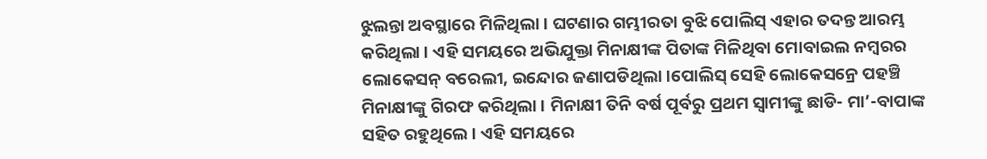ଝୁଲନ୍ତା ଅବସ୍ଥାରେ ମିଳିଥିଲା । ଘଟଣାର ଗମ୍ଭୀରତା ବୁଝି ପୋଲିସ୍ ଏହାର ତଦନ୍ତ ଆରମ୍ଭ କରିଥିଲା । ଏହି ସମୟରେ ଅଭିଯୁକ୍ତା ମିନାକ୍ଷୀଙ୍କ ପିତାଙ୍କ ମିଳିଥିବା ମୋବାଇଲ ନମ୍ବରର ଲୋକେସନ୍ ବରେଲୀ, ଇନ୍ଦୋର ଜଣାପଡିଥିଲା ।ପୋଲିସ୍ ସେହି ଲୋକେସନ୍ରେ ପହଞ୍ଚି ମିନାକ୍ଷୀଙ୍କୁ ଗିରଫ କରିଥିଲା । ମିନାକ୍ଷୀ ତିନି ବର୍ଷ ପୂର୍ବରୁ ପ୍ରଥମ ସ୍ବାମୀଙ୍କୁ ଛାଡି- ମା’-ବାପାଙ୍କ ସହିତ ରହୁଥିଲେ । ଏହି ସମୟରେ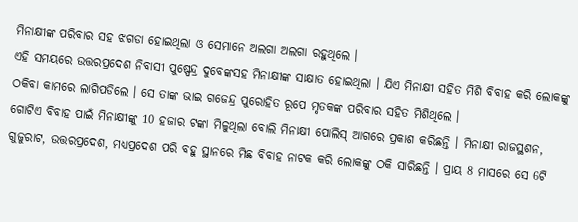ମିନାକ୍ଷୀଙ୍କ ପରିବାର ସହ ଝଗଡା ହୋଇଥିଲା ଓ ସେମାନେ ଅଲଗା ଅଲଗା ରହୁଥିଲେ ।
ଏହି ସମୟରେ ଉତ୍ତରପ୍ରଦେଶ ନିବାସୀ ପୁଷ୍ପେନ୍ଦ୍ର ଦୁବେଙ୍କସହ ମିନାକ୍ଷୀଙ୍କ ସାକ୍ଷାତ ହୋଇଥିଲା । ଯିଏ ମିନାକ୍ଷୀ ସହିତ ମିଶି ବିବାହ କରି ଲୋକଙ୍କୁ ଠକିବା କାମରେ ଲାଗିପଡିଲେ । ସେ ତାଙ୍କ ଭାଇ ଗଜେନ୍ଦ୍ର ପୁରୋହିତ ରୂପେ ମୃତକଙ୍କ ପରିବାର ସହିତ ମିଶିଥିଲେ ।
ଗୋଟିଏ ବିବାହ ପାଇଁ ମିନାକ୍ଷୀଙ୍କୁ 10 ହଜାର ଟଙ୍କା ମିଳୁଥିଲା ବୋଲି ମିନାକ୍ଷୀ ପୋଲିସ୍ ଆଗରେ ପ୍ରକାଶ କରିଛନ୍ତି । ମିନାକ୍ଷୀ ରାଜସ୍ଥଶନ, ଗୁଜୁରାଟ, ଉତ୍ତରପ୍ରଦେଶ, ମଧ୍ୟପ୍ରଦେଶ ପରି ବହୁ ସ୍ଥାନରେ ମିଛ ବିବାହ ନାଟକ କରି ଲୋକଙ୍କୁ ଠକି ସାରିଛନ୍ତି । ପ୍ରାୟ 8 ମାସରେ ସେ 6ଟି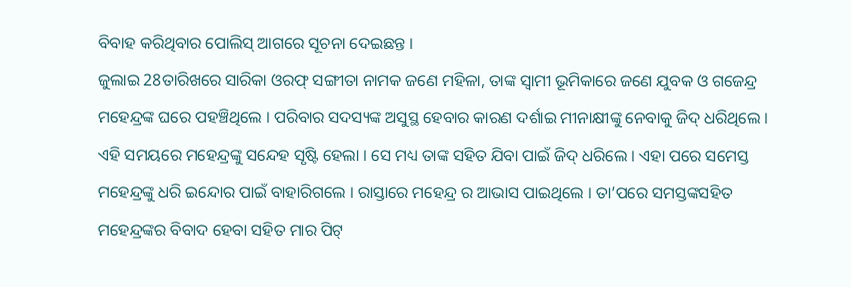ବିବାହ କରିଥିବାର ପୋଲିସ୍ ଆଗରେ ସୂଚନା ଦେଇଛନ୍ତ ।
ଜୁଲାଇ 28ତାରିଖରେ ସାରିକା ଓରଫ୍ ସଙ୍ଗୀତା ନାମକ ଜଣେ ମହିଳା, ତାଙ୍କ ସ୍ବାମୀ ଭୂମିକାରେ ଜଣେ ଯୁବକ ଓ ଗଜେନ୍ଦ୍ର ମହେନ୍ଦ୍ରଙ୍କ ଘରେ ପହଞ୍ଚିଥିଲେ । ପରିବାର ସଦସ୍ୟଙ୍କ ଅସୁସ୍ଥ ହେବାର କାରଣ ଦର୍ଶାଇ ମୀନାକ୍ଷୀଙ୍କୁ ନେବାକୁ ଜିଦ୍ ଧରିଥିଲେ । ଏହି ସମୟରେ ମହେନ୍ଦ୍ରଙ୍କୁ ସନ୍ଦେହ ସୃଷ୍ଟି ହେଲା । ସେ ମଧ୍ୟ ତାଙ୍କ ସହିତ ଯିବା ପାଇଁ ଜିଦ୍ ଧରିଲେ । ଏହା ପରେ ସମେସ୍ତ ମହେନ୍ଦ୍ରଙ୍କୁ ଧରି ଇନ୍ଦୋର ପାଇଁ ବାହାରିଗଲେ । ରାସ୍ତାରେ ମହେନ୍ଦ୍ର ର ଆଭାସ ପାଇଥିଲେ । ତା’ପରେ ସମସ୍ତଙ୍କସହିତ ମହେନ୍ଦ୍ରଙ୍କର ବିବାଦ ହେବା ସହିତ ମାର ପିଟ୍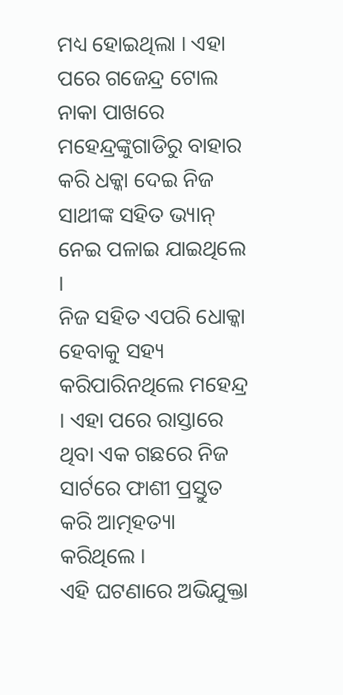ମଧ୍ୟ ହୋଇଥିଲା । ଏହା ପରେ ଗଜେନ୍ଦ୍ର ଟୋଲ ନାକା ପାଖରେ ମହେନ୍ଦ୍ରଙ୍କୁଗାଡିରୁ ବାହାର କରି ଧକ୍କା ଦେଇ ନିଜ ସାଥୀଙ୍କ ସହିତ ଭ୍ୟାନ୍ ନେଇ ପଳାଇ ଯାଇଥିଲେ ।
ନିଜ ସହିତ ଏପରି ଧୋକ୍କା ହେବାକୁ ସହ୍ୟ କରିପାରିନଥିଲେ ମହେନ୍ଦ୍ର । ଏହା ପରେ ରାସ୍ତାରେ ଥିବା ଏକ ଗଛରେ ନିଜ ସାର୍ଟରେ ଫାଶୀ ପ୍ରସ୍ତୁତ କରି ଆତ୍ମହତ୍ୟା କରିଥିଲେ ।
ଏହି ଘଟଣାରେ ଅଭିଯୁକ୍ତା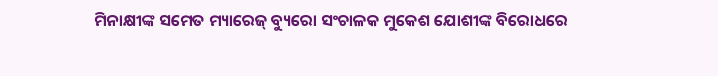ମିନାକ୍ଷୀଙ୍କ ସମେତ ମ୍ୟାରେଜ୍ ବ୍ୟୁରୋ ସଂଚାଳକ ମୁକେଶ ଯୋଶୀଙ୍କ ବିରୋଧରେ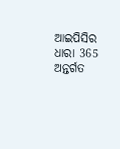ଆଇପିସିର ଧାରା 365 ଅନ୍ତର୍ଗତ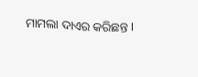ମାମଲା ଦାଏର କରିଛନ୍ତ ।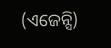(ଏଜେନ୍ସି)